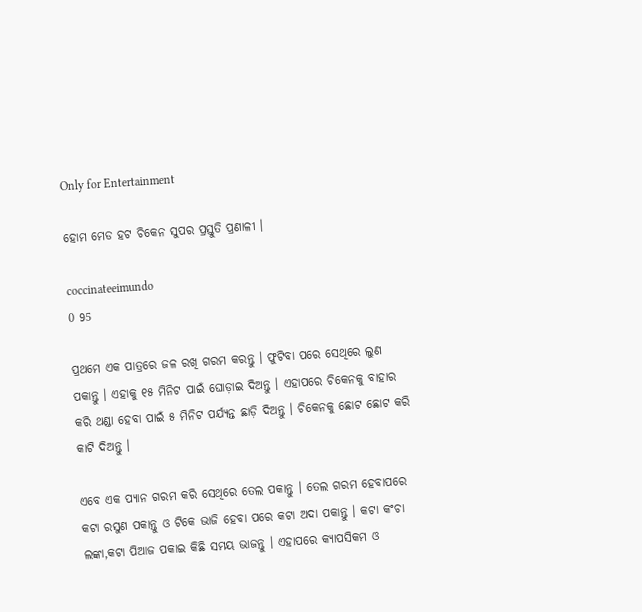Only for Entertainment

ହୋମ ମେଡ ହଟ ଚିକେନ ସୁପର ପ୍ରସ୍ତୁତି ପ୍ରଣାଳୀ ।

coccinateeimundo
0 95

ପ୍ରଥମେ ଏକ ପାତ୍ରରେ ଜଳ ରଖି ଗରମ କରନ୍ତୁ । ଫୁଟିବା ପରେ ସେଥିରେ ଲୁଣ ପକାନ୍ତୁ । ଏହାକୁ ୧୫ ମିନିଟ ପାଇଁ ଘୋଡ଼ାଇ ଦିଅନ୍ତୁ । ଏହାପରେ ଚିକେନକୁ ବାହାର କରି ଥଣ୍ଡା ହେବା ପାଇଁ ୫ ମିନିଟ ପର୍ଯ୍ୟନ୍ତ ଛାଡ଼ି ଦିଅନ୍ତୁ । ଚିକେନକୁ ଛୋଟ ଛୋଟ କରି କାଟି ଦିଅନ୍ତୁ ।

ଏବେ ଏକ ପ୍ୟାନ ଗରମ କରି ସେଥିରେ ତେଲ ପକାନ୍ତୁ । ତେଲ ଗରମ ହେବାପରେ କଟା ରସୁଣ ପକାନ୍ତୁ ଓ ଟିକେ ଭାଜି ହେବା ପରେ କଟା ଅଦା ପକାନ୍ତୁ । କଟା କଂଚା ଲଙ୍କା,କଟା ପିଆଜ ପକାଇ କିଛି ସମୟ ଭାଜନ୍ତୁ । ଏହାପରେ କ୍ୟାପସିକମ ଓ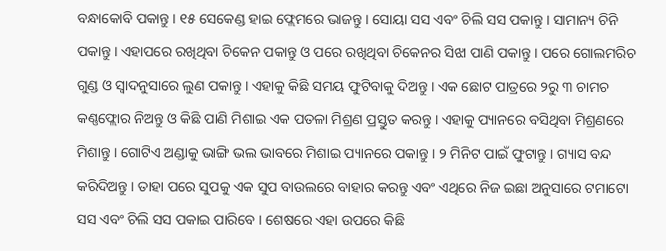ବନ୍ଧାକୋବି ପକାନ୍ତୁ । ୧୫ ସେକେଣ୍ଡ ହାଇ ଫ୍ଲେମରେ ଭାଜନ୍ତୁ । ସୋୟା ସସ ଏବଂ ଚିଲି ସସ ପକାନ୍ତୁ । ସାମାନ୍ୟ ଚିନି ପକାନ୍ତୁ । ଏହାପରେ ରଖିଥିବା ଚିକେନ ପକାନ୍ତୁ ଓ ପରେ ରଖିଥିବା ଚିକେନର ସିଝା ପାଣି ପକାନ୍ତୁ । ପରେ ଗୋଲମରିଚ ଗୁଣ୍ଡ ଓ ସ୍ୱାଦନୁସାରେ ଲୁଣ ପକାନ୍ତୁ । ଏହାକୁ କିଛି ସମୟ ଫୁଟିବାକୁ ଦିଅନ୍ତୁ । ଏକ ଛୋଟ ପାତ୍ରରେ ୨ରୁ ୩ ଚାମଚ କଣ୍ଣଫ୍ଲୋର ନିଅନ୍ତୁ ଓ କିଛି ପାଣି ମିଶାଇ ଏକ ପତଳା ମିଶ୍ରଣ ପ୍ରସ୍ତୁତ କରନ୍ତୁ । ଏହାକୁ ପ୍ୟାନରେ ବସିଥିବା ମିଶ୍ରଣରେ ମିଶାନ୍ତୁ । ଗୋଟିଏ ଅଣ୍ଡାକୁ ଭାଙ୍ଗି ଭଲ ଭାବରେ ମିଶାଇ ପ୍ୟାନରେ ପକାନ୍ତୁ । ୨ ମିନିଟ ପାଇଁ ଫୁଟାନ୍ତୁ । ଗ୍ୟାସ ବନ୍ଦ କରିଦିଅନ୍ତୁ । ତାହା ପରେ ସୁପକୁ ଏକ ସୁପ ବାଉଲରେ ବାହାର କରନ୍ତୁ ଏବଂ ଏଥିରେ ନିଜ ଇଛା ଅନୁସାରେ ଟମାଟୋ ସସ ଏବଂ ଚିଲି ସସ ପକାଇ ପାରିବେ । ଶେଷରେ ଏହା ଉପରେ କିଛି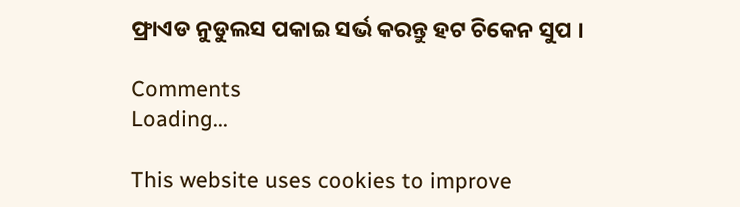ଫ୍ରାଏଡ ନୁଡୁଲସ ପକାଇ ସର୍ଭ କରନ୍ତୁ ହଟ ଚିକେନ ସୁପ ।

Comments
Loading...

This website uses cookies to improve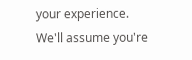your experience. We'll assume you're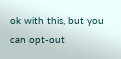ok with this, but you can opt-out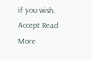if you wish. Accept Read More